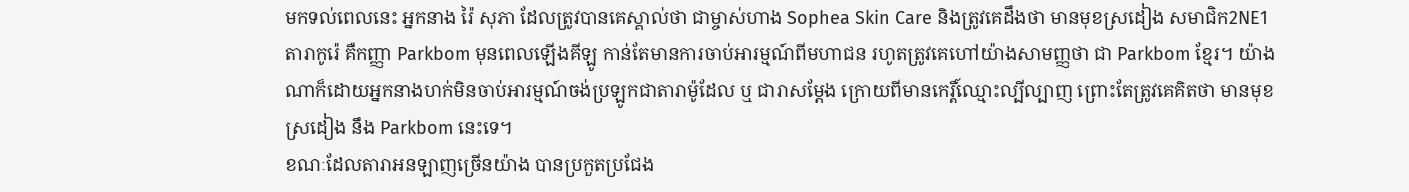មកទល់ពេលនេះ អ្នកនាង រ៉ៃ សុភា ដែលត្រូវបានគេស្គាល់ថា ជាម្ចាស់ហាង Sophea Skin Care និងត្រូវគេដឹងថា មានមុខស្រដៀង សមាជិក2NE1 តារាកូរ៉េ គឺកញ្ញា Parkbom មុនពេលឡើងគីឡូ កាន់តែមានការចាប់អារម្មណ៍ពីមហាជន រហូតត្រូវគេហៅយ៉ាងសាមញ្ញថា ជា Parkbom ខ្មែរ។ យ៉ាងណាក៏ដោយអ្នកនាងហក់មិនចាប់អារម្មណ៍ចង់ប្រឡូកជាតារាម៉ូដែល ឬ ជារាសម្ដែង ក្រោយពីមានកេរ្តិ៍ឈ្មោះល្បីល្បាញ ព្រោះតែត្រូវគេគិតថា មានមុខស្រដៀង នឹង Parkbom នេះទេ។
ខណៈដែលតារាអនឡាញច្រើនយ៉ាង បានប្រកួតប្រជែង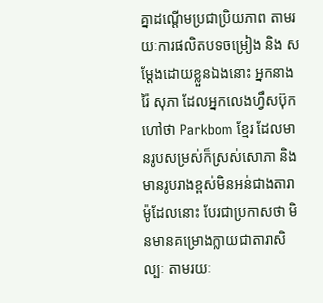គ្នាដណ្ដើមប្រជាប្រិយភាព តាមរយៈការផលិតបទចម្រៀង និង សម្ដែងដោយខ្លួនឯងនោះ អ្នកនាង រ៉ៃ សុភា ដែលអ្នកលេងហ្វឹសប៊ុកហៅថា Parkbom ខ្មែរ ដែលមានរូបសម្រស់ក៏ស្រស់សោភា និង មានរូបរាងខ្ពស់មិនអន់ជាងតារាម៉ូដែលនោះ បែរជាប្រកាសថា មិនមានគម្រោងក្លាយជាតារាសិល្បៈ តាមរយៈ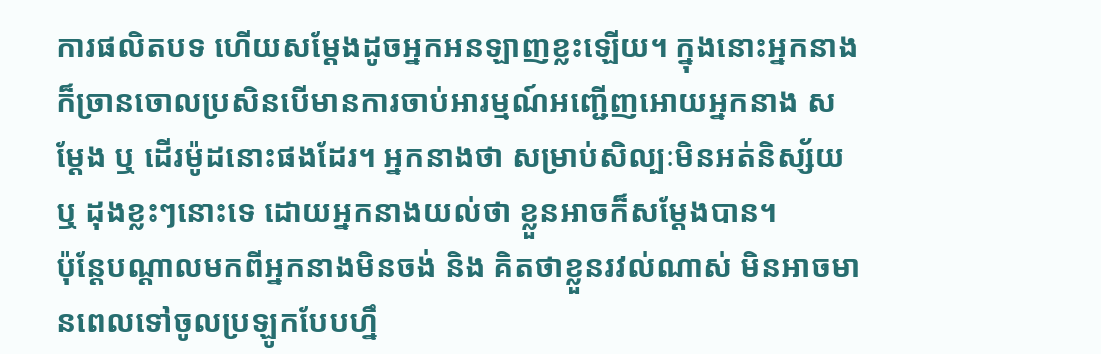ការផលិតបទ ហើយសម្ដែងដូចអ្នកអនឡាញខ្លះឡើយ។ ក្នុងនោះអ្នកនាង ក៏ច្រានចោលប្រសិនបើមានការចាប់អារម្មណ៍អញ្ជើញអោយអ្នកនាង សម្ដែង ឬ ដើរម៉ូដនោះផងដែរ។ អ្នកនាងថា សម្រាប់សិល្បៈមិនអត់និស្ស័យ ឬ ដុងខ្លះៗនោះទេ ដោយអ្នកនាងយល់ថា ខ្លួនអាចក៏សម្ដែងបាន។
ប៉ុន្តែបណ្ដាលមកពីអ្នកនាងមិនចង់ និង គិតថាខ្លួនរវល់ណាស់ មិនអាចមានពេលទៅចូលប្រឡូកបែបហ្នឹ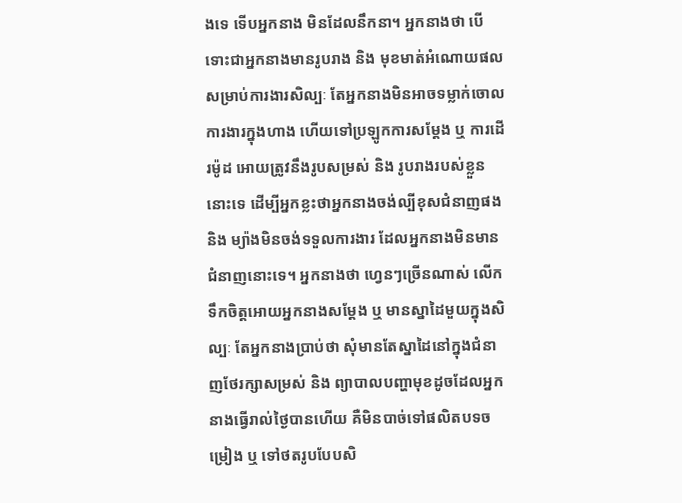ងទេ ទើបអ្នកនាង មិនដែលនឹកនា។ អ្នកនាងថា បើទោះជាអ្នកនាងមានរូបរាង និង មុខមាត់អំណោយផលសម្រាប់ការងារសិល្បៈ តែអ្នកនាងមិនអាចទម្លាក់ចោលការងារក្នុងហាង ហើយទៅប្រឡូកការសម្ដែង ឬ ការដើរម៉ូដ អោយត្រូវនឹងរូបសម្រស់ និង រូបរាងរបស់ខ្លួននោះទេ ដើម្បីអ្នកខ្លះថាអ្នកនាងចង់ល្បីខុសជំនាញផង និង ម្យ៉ាងមិនចង់ទទួលការងារ ដែលអ្នកនាងមិនមានជំនាញនោះទេ។ អ្នកនាងថា ហ្វេនៗច្រើនណាស់ លើកទឹកចិត្តអោយអ្នកនាងសម្ដែង ឬ មានស្នាដៃមួយក្នុងសិល្បៈ តែអ្នកនាងប្រាប់ថា សុំមានតែស្នាដៃនៅក្នុងជំនាញថែរក្សាសម្រស់ និង ព្យាបាលបញ្ហាមុខដូចដែលអ្នកនាងធ្វើរាល់ថ្ងៃបានហើយ គឺមិនបាច់ទៅផលិតបទចម្រៀង ឬ ទៅថតរូបបែបសិ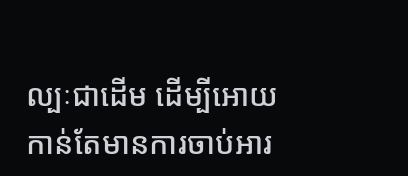ល្បៈជាដើម ដើម្បីអោយកាន់តែមានការចាប់អារ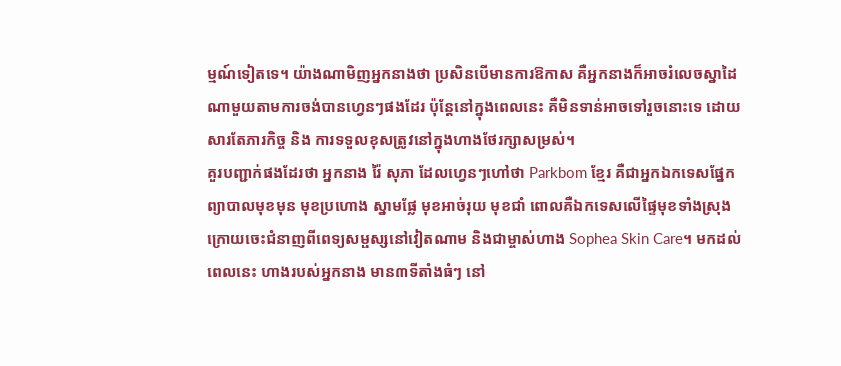ម្មណ៍ទៀតទេ។ យ៉ាងណាមិញអ្នកនាងថា ប្រសិនបើមានការឱកាស គឺអ្នកនាងក៏អាចរំលេចស្នាដៃណាមួយតាមការចង់បានហ្វេនៗផងដែរ ប៉ុន្តែនៅក្នុងពេលនេះ គឺមិនទាន់អាចទៅរួចនោះទេ ដោយសារតែភារកិច្ច និង ការទទួលខុសត្រូវនៅក្នុងហាងថែរក្សាសម្រស់។
គួរបញ្ជាក់ផងដែរថា អ្នកនាង រ៉ៃ សុភា ដែលហ្វេនៗហៅថា Parkbom ខ្មែរ គឺជាអ្នកឯកទេសផ្នែកព្យាបាលមុខមុន មុខប្រហោង ស្នាមផ្លែ មុខអាច់រុយ មុខជាំ ពោលគឺឯកទេសលើផ្ទៃមុខទាំងស្រុង ក្រោយចេះជំនាញពីពេទ្យសម្ផស្សនៅវៀតណាម និងជាម្ចាស់ហាង Sophea Skin Care។ មកដល់ពេលនេះ ហាងរបស់អ្នកនាង មាន៣ទីតាំងធំៗ នៅ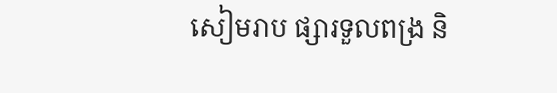សៀមរាប ផ្សារទួលពង្រ និ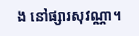ង នៅផ្សារសុវណ្ណា។